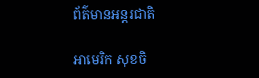ព័ត៌មានអន្តរជាតិ

អាមេរិក សុខចិ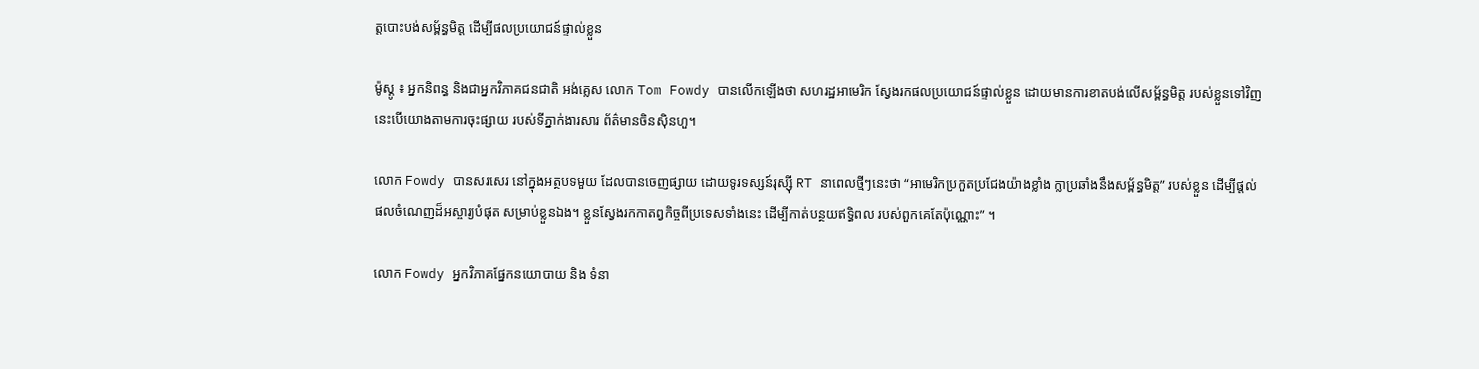ត្ដបោះបង់សម្ព័ន្ធមិត្ដ ដើម្បីផលប្រយោជន៍ផ្ទាល់ខ្លួន

ម៉ូស្គូ ៖ អ្នកនិពន្ធ និងជាអ្នកវិភាគជនជាតិ អង់គ្លេស លោក Tom Fowdy បានលើកឡើងថា សហរដ្ឋអាមេរិក ស្វែងរកផលប្រយោជន៍ផ្ទាល់ខ្លួន ដោយមានការខាតបង់លើសម្ព័ន្ធមិត្ត របស់ខ្លួនទៅវិញ នេះបើយោងតាមការចុះផ្សាយ របស់ទីភ្នាក់ងារសារ ព័ត៌មានចិនស៊ិនហួ។

លោក Fowdy បានសរសេរ នៅក្នុងអត្ថបទមួយ ដែលបានចេញផ្សាយ ដោយទូរទស្សន៍រុស្ស៊ី RT នាពេលថ្មីៗនេះថា “អាមេរិកប្រកួតប្រជែងយ៉ាងខ្លាំង ក្លាប្រឆាំងនឹងសម្ព័ន្ធមិត្ត” របស់ខ្លួន ដើម្បីផ្តល់ផលចំណេញដ៏អស្ចារ្យបំផុត សម្រាប់ខ្លួនឯង។ ខ្លួនស្វែងរកកាតព្វកិច្ចពីប្រទេសទាំងនេះ ដើម្បីកាត់បន្ថយឥទ្ធិពល របស់ពួកគេតែប៉ុណ្ណោះ” ។

លោក Fowdy អ្នកវិភាគផ្នែកនយោបាយ និង ទំនា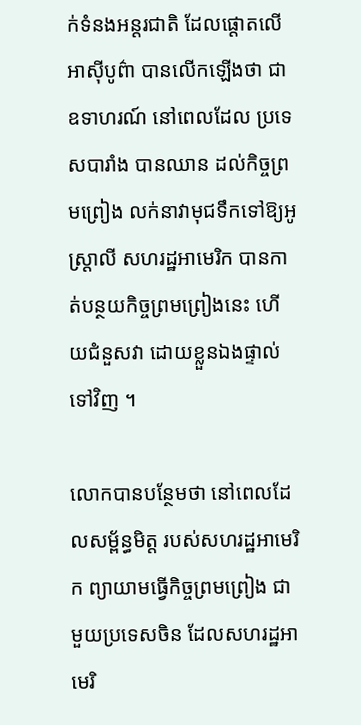ក់ទំនងអន្តរជាតិ ដែលផ្តោតលើអាស៊ីបូព៌ា បានលើកឡើងថា ជាឧទាហរណ៍ នៅពេលដែល ប្រទេសបារាំង បានឈាន ដល់កិច្ចព្រមព្រៀង លក់នាវាមុជទឹកទៅឱ្យអូស្ត្រាលី សហរដ្ឋអាមេរិក បានកាត់បន្ថយកិច្ចព្រមព្រៀងនេះ ហើយជំនួសវា ដោយខ្លួនឯងផ្ទាល់ទៅវិញ ។

លោកបានបន្ថែមថា នៅពេលដែលសម្ព័ន្ធមិត្ត របស់សហរដ្ឋអាមេរិក ព្យាយាមធ្វើកិច្ចព្រមព្រៀង ជាមួយប្រទេសចិន ដែលសហរដ្ឋអាមេរិ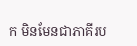ក មិនមែនជាភាគីរប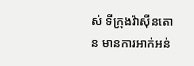ស់ ទីក្រុងវ៉ាស៊ីនតោន មានការអាក់អន់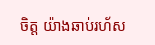ចិត្ត យ៉ាងឆាប់រហ័ស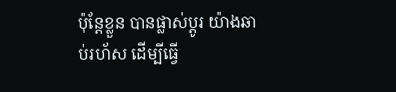ប៉ុន្តែខ្លួន បានផ្លាស់ប្តូរ យ៉ាងឆាប់រហ័ស ដើម្បីធ្វើ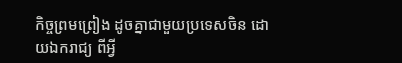កិច្ចព្រមព្រៀង ដូចគ្នាជាមួយប្រទេសចិន ដោយឯករាជ្យ ពីអ្វី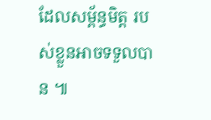ដែលសម្ព័ន្ធមិត្ត របស់ខ្លួនអាចទទួលបាន ៕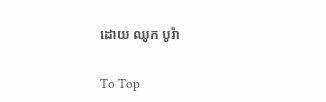ដោយ ឈូក បូរ៉ា

To Top